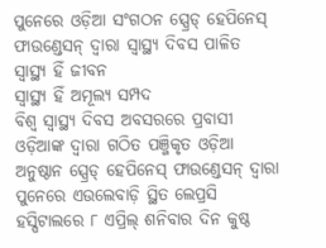ପୁନେରେ ଓଡ଼ିଆ ସଂଗଠନ ସ୍ପ୍ରେଡ୍ ହେପିନେସ୍ ଫାଉଣ୍ଡେସନ୍ ଦ୍ୱାରା ସ୍ୱାସ୍ଥ୍ୟ ଦିବସ ପାଳିତ
ସ୍ୱାସ୍ଥ୍ୟ ହିଁ ଜୀବନ
ସ୍ୱାସ୍ଥ୍ୟ ହିଁ ଅମୂଲ୍ୟ ସମ୍ପଦ
ବିଶ୍ୱ ସ୍ୱାସ୍ଥ୍ୟ ଦିବସ ଅବସରରେ ପ୍ରବାସୀ ଓଡ଼ିଆଙ୍କ ଦ୍ୱାରା ଗଠିତ ପଞ୍ଜିକୃତ ଓଡ଼ିଆ ଅନୁଷ୍ଠାନ ସ୍ପ୍ରେଡ୍ ହେପିନେସ୍ ଫାଉଣ୍ଡେସନ୍ ଦ୍ୱାରା ପୁନେରେ ଏଉଲେବାଡ଼ି ସ୍ଥିତ ଲେପ୍ରସି ହସ୍ପିଟାଲରେ ୮ ଏପ୍ରିଲ୍ ଶନିବାର ଦିନ କୁଷ୍ଠ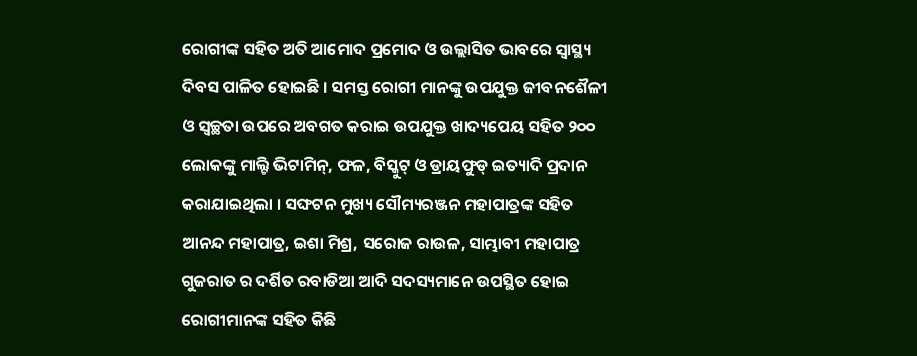ରୋଗୀଙ୍କ ସହିତ ଅତି ଆମୋଦ ପ୍ରମୋଦ ଓ ଉଲ୍ଲାସିତ ଭାବରେ ସ୍ୱାସ୍ଥ୍ୟ ଦିବସ ପାଳିତ ହୋଇଛି । ସମସ୍ତ ରୋଗୀ ମାନଙ୍କୁ ଉପଯୁକ୍ତ ଜୀବନଶୈଳୀ ଓ ସ୍ୱଚ୍ଛତା ଉପରେ ଅବଗତ କରାଇ ଉପଯୁକ୍ତ ଖାଦ୍ୟପେୟ ସହିତ ୨୦୦ ଲୋକଙ୍କୁ ମାଲ୍ଟି ଭିଟାମିନ୍, ଫଳ, ବିସ୍କୁଟ୍ ଓ ଡ୍ରାୟଫୁଡ୍ ଇତ୍ୟାଦି ପ୍ରଦାନ କରାଯାଇଥିଲା । ସଙ୍ଘଟନ ମୁଖ୍ୟ ସୌମ୍ୟରଞ୍ଜନ ମହାପାତ୍ରଙ୍କ ସହିତ ଆନନ୍ଦ ମହାପାତ୍ର, ଇଶା ମିଶ୍ର, ସରୋଜ ରାଉଳ, ସାମ୍ଭାବୀ ମହାପାତ୍ର ଗୁଜରାତ ର ଦର୍ଶିତ ରବାଡିଆ ଆଦି ସଦସ୍ୟମାନେ ଉପସ୍ଥିତ ହୋଇ ରୋଗୀମାନଙ୍କ ସହିତ କିଛି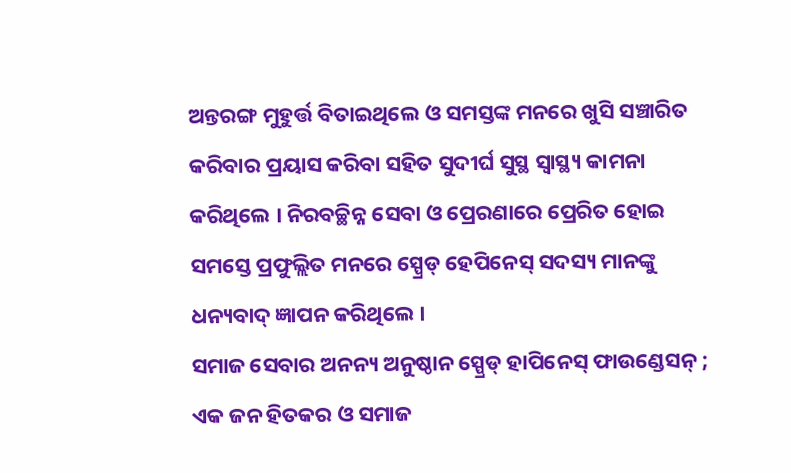ଅନ୍ତରଙ୍ଗ ମୁହୁର୍ତ୍ତ ବିତାଇଥିଲେ ଓ ସମସ୍ତଙ୍କ ମନରେ ଖୁସି ସଞ୍ଚାରିତ କରିବାର ପ୍ରୟାସ କରିବା ସହିତ ସୁଦୀର୍ଘ ସୁସ୍ଥ ସ୍ୱାସ୍ଥ୍ୟ କାମନା କରିଥିଲେ । ନିରବଚ୍ଛିନ୍ନ ସେବା ଓ ପ୍ରେରଣାରେ ପ୍ରେରିତ ହୋଇ ସମସ୍ତେ ପ୍ରଫୁଲ୍ଲିତ ମନରେ ସ୍ପ୍ରେଡ୍ ହେପିନେସ୍ ସଦସ୍ୟ ମାନଙ୍କୁ ଧନ୍ୟବାଦ୍ ଜ୍ଞାପନ କରିଥିଲେ ।
ସମାଜ ସେବାର ଅନନ୍ୟ ଅନୁଷ୍ଠାନ ସ୍ପ୍ରେଡ୍ ହାପିନେସ୍ ଫାଉଣ୍ଡେସନ୍ ; ଏକ ଜନ ହିତକର ଓ ସମାଜ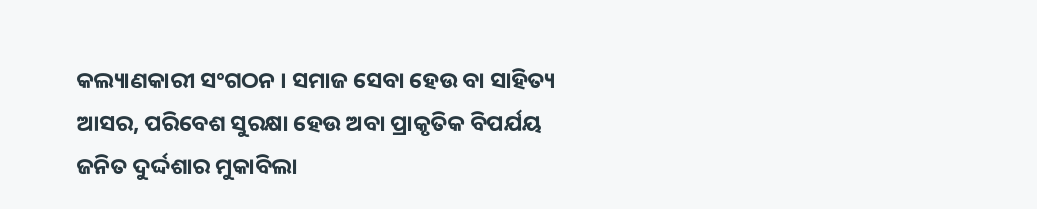କଲ୍ୟାଣକାରୀ ସଂଗଠନ । ସମାଜ ସେବା ହେଉ ବା ସାହିତ୍ୟ ଆସର, ପରିବେଶ ସୁରକ୍ଷା ହେଉ ଅବା ପ୍ରାକୃତିକ ବିପର୍ଯୟ ଜନିତ ଦୁର୍ଦ୍ଦଶାର ମୁକାବିଲା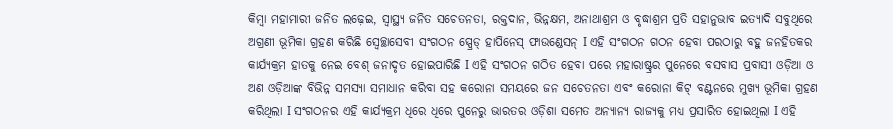କିମ୍ବା ମହାମାରୀ ଜନିତ ଲଢ଼େଇ, ସ୍ୱାସ୍ଥ୍ୟ ଜନିତ ସଚେତନତା, ରକ୍ତଦାନ, ଭିନ୍ନକ୍ଷମ, ଅନାଥାଶ୍ରମ ଓ ବୃଦ୍ଧାଶ୍ରମ ପ୍ରତି ସହାନୁଭାବ ଇତ୍ୟାଦି ସବୁଥିରେ ଅଗ୍ରଣୀ ଭୂମିକା ଗ୍ରହଣ କରିଛି ସ୍ଵେଚ୍ଛାସେବୀ ସଂଗଠନ ସ୍ପ୍ରେଡ୍ ହାପିନେସ୍ ଫାଉଣ୍ଡେସନ୍ I ଏହି ସଂଗଠନ ଗଠନ ହେବା ପରଠାରୁ ବହୁ ଜନହିତକର କାର୍ଯ୍ୟକ୍ରମ ହାତକୁ ନେଇ ବେଶ୍ ଜନାଦୃତ ହୋଇପାରିଛି I ଏହି ସଂଗଠନ ଗଠିତ ହେବା ପରେ ମହାରାଷ୍ଟ୍ରର ପୁନେରେ ବସବାସ ପ୍ରବାସୀ ଓଡ଼ିଆ ଓ ଅଣ ଓଡ଼ିଆଙ୍କ ବିଭିନ୍ନ ସମସ୍ୟା ସମାଧାନ କରିବା ସହ କରୋନା ସମୟରେ ଜନ ସଚେତନତା ଏବଂ କରୋନା କିଟ୍ ବଣ୍ଟନରେ ମୁଖ୍ୟ ଭୂମିକା ଗ୍ରହଣ କରିଥିଲା I ସଂଗଠନର ଏହି କାର୍ଯ୍ୟକ୍ରମ ଧିରେ ଧିରେ ପୁନେରୁ ଭାରତର ଓଡ଼ିଶା ସମେତ ଅନ୍ୟାନ୍ୟ ରାଜ୍ୟକୁ ମଧ୍ୟ ପ୍ରସାରିତ ହୋଇଥିଲା I ଏହି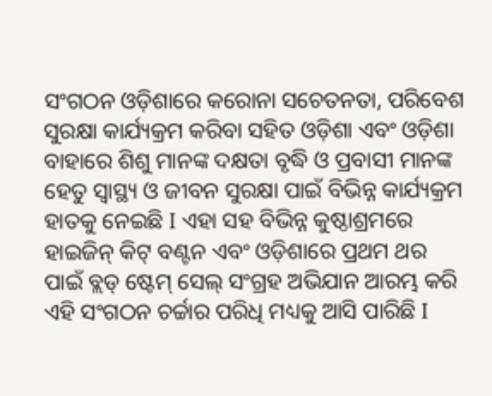ସଂଗଠନ ଓଡ଼ିଶାରେ କରୋନା ସଚେତନତା, ପରିବେଶ ସୁରକ୍ଷା କାର୍ଯ୍ୟକ୍ରମ କରିବା ସହିତ ଓଡ଼ିଶା ଏବଂ ଓଡ଼ିଶା ବାହାରେ ଶିଶୁ ମାନଙ୍କ ଦକ୍ଷତା ବୃଦ୍ଧି ଓ ପ୍ରବାସୀ ମାନଙ୍କ ହେତୁ ସ୍ୱାସ୍ଥ୍ୟ ଓ ଜୀବନ ସୁରକ୍ଷା ପାଇଁ ବିଭିନ୍ନ କାର୍ଯ୍ୟକ୍ରମ ହାତକୁ ନେଇଛି I ଏହା ସହ ବିଭିନ୍ନ କୁଷ୍ଠାଶ୍ରମରେ ହାଇଜିନ୍ କିଟ୍ ବଣ୍ଟନ ଏବଂ ଓଡ଼ିଶାରେ ପ୍ରଥମ ଥର ପାଇଁ ବ୍ଲଡ୍ ଷ୍ଟେମ୍ ସେଲ୍ ସଂଗ୍ରହ ଅଭିଯାନ ଆରମ୍ଭ କରି ଏହି ସଂଗଠନ ଚର୍ଚ୍ଚାର ପରିଧି ମଧ୍ୟକୁ ଆସି ପାରିଛି I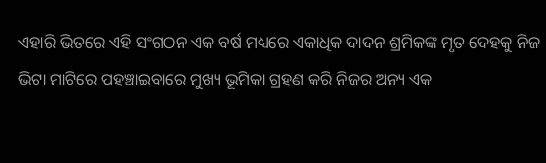ଏହାରି ଭିତରେ ଏହି ସଂଗଠନ ଏକ ବର୍ଷ ମଧ୍ୟରେ ଏକାଧିକ ଦାଦନ ଶ୍ରମିକଙ୍କ ମୃତ ଦେହକୁ ନିଜ ଭିଟା ମାଟିରେ ପହଞ୍ଚାଇବାରେ ମୁଖ୍ୟ ଭୂମିକା ଗ୍ରହଣ କରି ନିଜର ଅନ୍ୟ ଏକ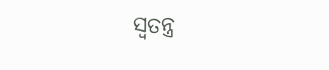ସ୍ଵତନ୍ତ୍ର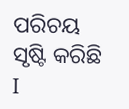ପରିଚୟ ସୃଷ୍ଟି କରିଛି I